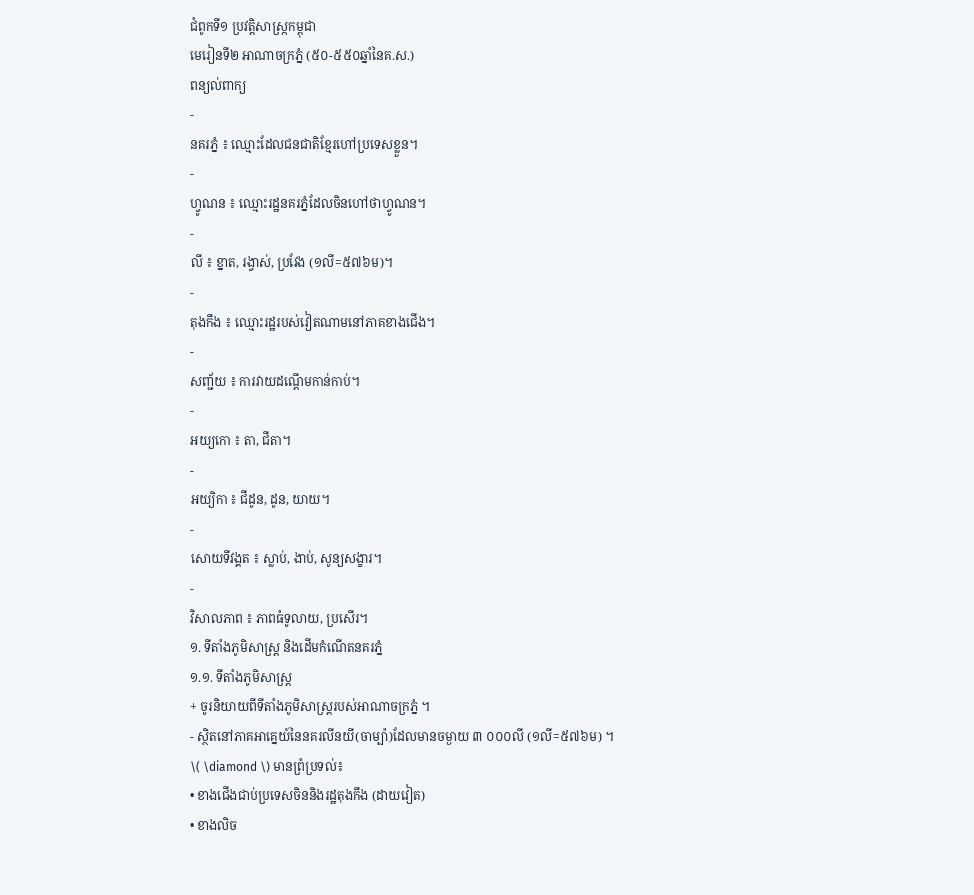ជំពូកទី១ ប្រវត្តិសាស្ក្រកម្ពុជា
មេរៀនទី២ អាណាចក្រភ្នំ (៥០-៥៥០ឆ្នាំនៃគ.ស.)
ពន្យល់ពាក្យ
-
នគរភ្នំ ៖ ឈ្មោះដែលជនជាតិខ្មែរហៅប្រទេសខ្លួន។
-
ហ្វូណន ៖ ឈ្មោះរដ្ឋនគរភ្នំដែលចិនហៅថាហ្វូណន។
-
លី ៖ ខ្នាត, រង្វាស់, ប្រវែង (១លី=៥៧៦ម)។
-
តុងកឹង ៖ ឈ្មោះរដ្ឋរបស់វៀតណាមនៅភាគខាងជើង។
-
សញ្ជ័យ ៖ ការវាយដណ្តើមកាន់កាប់។
-
អយ្យកោ ៖ តា, ជីតា។
-
អយ្យិកា ៖ ជីដូន, ដូន, យាយ។
-
សោយទីវង្គត ៖ ស្លាប់, ងាប់, សូន្យសង្ខារ។
-
វិសាលភាព ៖ ភាពធំទូលាយ, ប្រសើរ។
១. ទីតាំងភូមិសាស្ត្រ និងដើមកំណើតនគរភ្នំ
១.១. ទីតាំងភូមិសាស្ត្រ
+ ចូរនិយាយពីទីតាំងភូមិសាស្រ្តរបស់អាណាចក្រភ្នំ ។
- ស្ថិតនៅភាគអាគ្នេយ៍នៃនគរលីនយី(ចាម្ប៉ា)ដែលមានចម្ងាយ ៣ ០០០លី (១លី=៥៧៦ម) ។
\( \diamond \) មានព្រំប្រទល់៖
• ខាងជើងជាប់ប្រទេសចិននិងរដ្ឋតុងកឹង (ដាយវៀត)
• ខាងលិច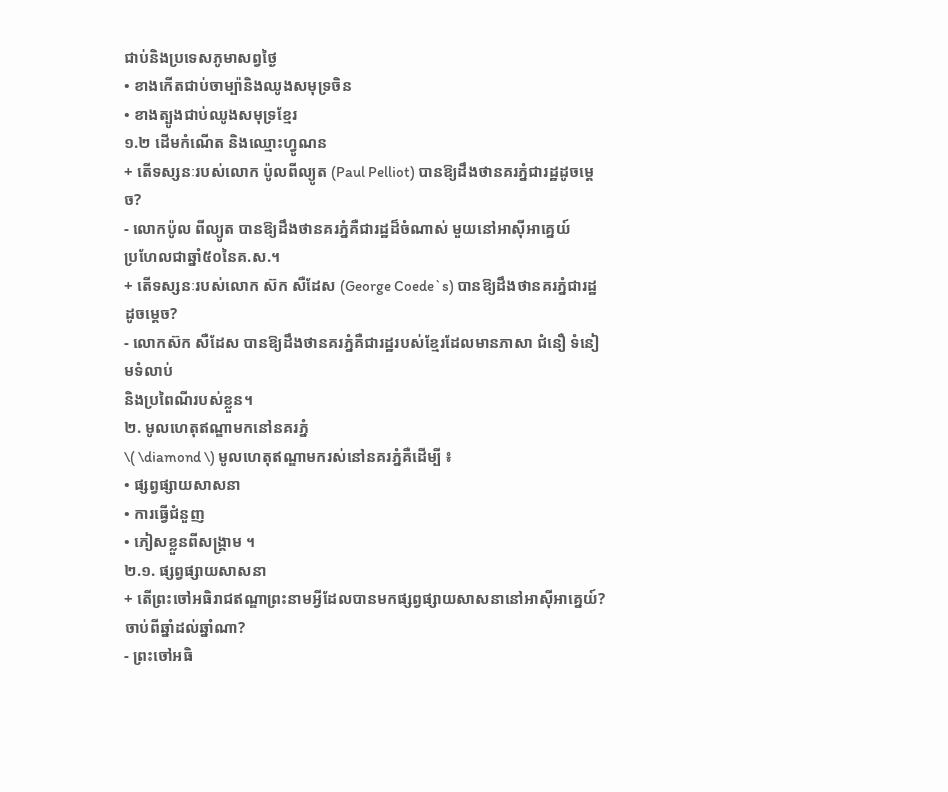ជាប់និងប្រទេសភូមាសព្វថ្ងៃ
• ខាងកើតជាប់ចាម្ប៉ានិងឈូងសមុទ្រចិន
• ខាងត្បូងជាប់ឈូងសមុទ្រខ្មែរ
១.២ ដើមកំណើត និងឈ្មោះហ្វូណន
+ តើទស្សនៈរបស់លោក ប៉ូលពីល្យូត (Paul Pelliot) បានឱ្យដឹងថានគរភ្នំជារដ្ឋដូចម្តេច?
- លោកប៉ូល ពីល្យូត បានឱ្យដឹងថានគរភ្នំគឺជារដ្ឋដ៏ចំណាស់ មួយនៅអាស៊ីអាគ្នេយ៍
ប្រហែលជាឆ្នាំ៥០នៃគ.ស.។
+ តើទស្សនៈរបស់លោក ស៊ក សឺដែស (George Coede`s) បានឱ្យដឹងថានគរភ្នំជារដ្ឋដូចម្តេច?
- លោកស៊ក សឺដែស បានឱ្យដឹងថានគរភ្នំគឺជារដ្ឋរបស់ខ្មែរដែលមានភាសា ជំនឿ ទំនៀមទំលាប់
និងប្រពៃណីរបស់ខ្លួន។
២. មូលហេតុឥណ្ឌាមកនៅនគរភ្នំ
\( \diamond \) មូលហេតុឥណ្ឌាមករស់នៅនគរភ្នំគឺដើម្បី ៖
• ផ្សព្វផ្សាយសាសនា
• ការធ្វើជំនួញ
• ភៀសខ្លួនពីសង្គ្រាម ។
២.១. ផ្សព្វផ្សាយសាសនា
+ តើព្រះចៅអធិរាជឥណ្ឌាព្រះនាមអ្វីដែលបានមកផ្សព្វផ្សាយសាសនានៅអាស៊ីអាគ្នេយ៍?
ចាប់ពីឆ្នាំដល់ឆ្នាំណា?
- ព្រះចៅអធិ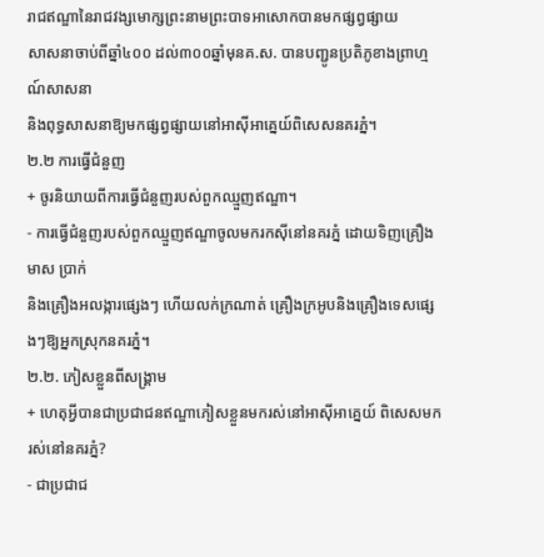រាជឥណ្ឌានៃរាជវង្សមោក្សព្រះនាមព្រះបាទអាសោកបានមកផ្សព្វផ្សាយ
សាសនាចាប់ពីឆ្នាំ៤០០ ដល់៣០០ឆ្នាំមុនគ.ស. បានបញ្ជូនប្រតិភូខាងព្រាហ្មណ៍សាសនា
និងពុទ្ធសាសនាឱ្យមកផ្សព្វផ្សាយនៅអាស៊ីអាគ្នេយ៍ពិសេសនគរភ្នំ។
២.២ ការធ្វើជំនួញ
+ ចូរនិយាយពីការធ្វើជំនួញរបស់ពួកឈ្មួញឥណ្ឌា។
- ការធ្វើជំនួញរបស់ពួកឈ្មួញឥណ្ឌាចូលមករកស៊ីនៅនគរភ្នំ ដោយទិញគ្រឿងមាស ប្រាក់
និងគ្រឿងអលង្ការផ្សេងៗ ហើយលក់ក្រណាត់ គ្រឿងក្រអូបនិងគ្រឿងទេសផ្សេងៗឱ្យអ្នកស្រុកនគរភ្នំ។
២.២. ភៀសខ្លួនពីសង្គ្រាម
+ ហេតុអ្វីបានជាប្រជាជនឥណ្ឌាភៀសខ្លួនមករស់នៅអាស៊ីអាគ្នេយ៍ ពិសេសមករស់នៅនគរភ្នំ?
- ជាប្រជាជ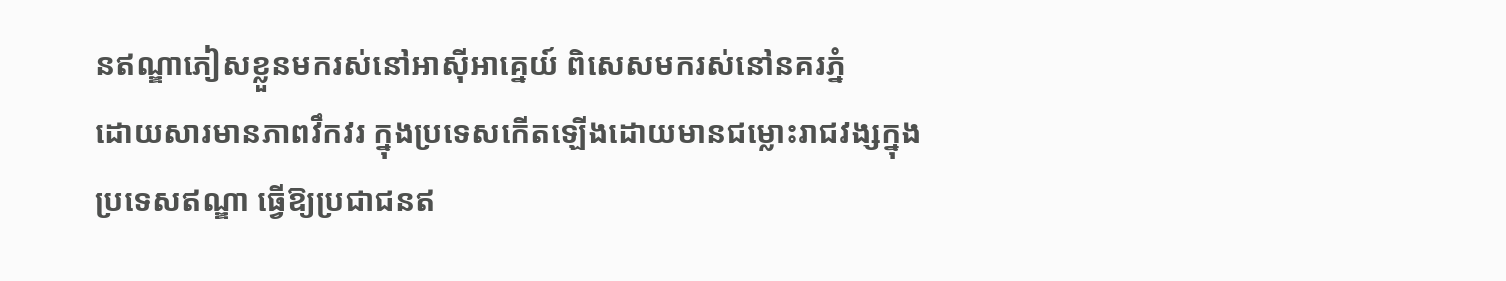នឥណ្ឌាភៀសខ្លួនមករស់នៅអាស៊ីអាគ្នេយ៍ ពិសេសមករស់នៅនគរភ្នំ
ដោយសារមានភាពវឹកវរ ក្នុងប្រទេសកើតឡើងដោយមានជម្លោះរាជវង្សក្នុង
ប្រទេសឥណ្ឌា ធ្វើឱ្យប្រជាជនឥ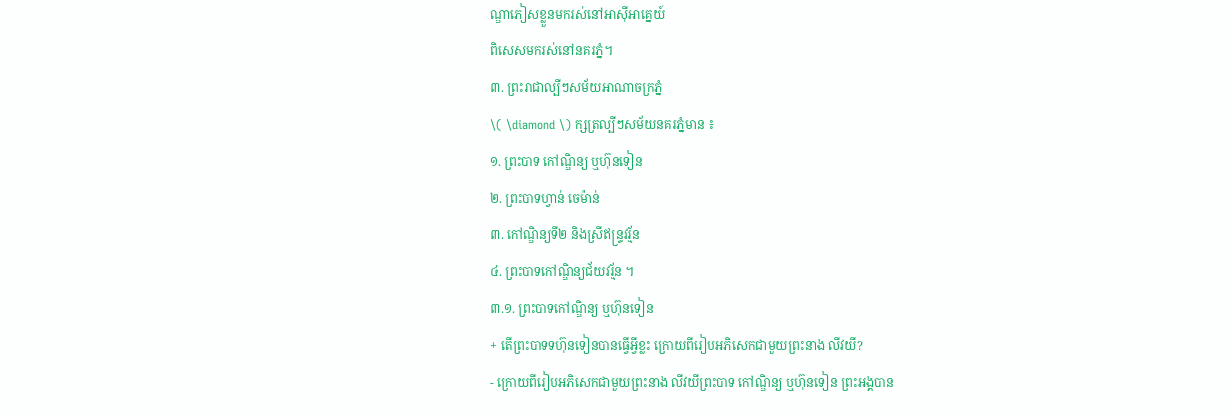ណ្ឌាភៀសខ្លួនមករស់នៅអាស៊ីអាគ្នេយ៍
ពិសេសមករស់នៅនគរភ្នំ។
៣. ព្រះរាជាល្បីៗសម័យអាណាចក្រភ្នំ
\( \diamond \) ក្សត្រល្បីៗសម័យនគរភ្នំមាន ៖
១. ព្រះបាទ កៅណ្ឌិន្យ ឬហ៊ុនទៀន
២. ព្រះបាទហ្វាន់ ចេម៉ាន់
៣. កៅណ្ឌិន្យទី២ និងស្រីឥន្រ្ទវរ័្មន
៤. ព្រះបាទកៅណិ្ឌន្យជ័យវរ័្មន ។
៣.១. ព្រះបាទកៅណ្ឌិន្យ ឬហ៊ុនទៀន
+ តើព្រះបាទទហ៊ុនទៀនបានធ្វើអ្វីខ្លះ ក្រោយពីរៀបអភិសេកជាមួយព្រះនាង លីវយី?
- ក្រោយពីរៀបអភិសេកជាមួយព្រះនាង លីវយីព្រះបាទ កៅណ្ឌិន្យ ឬហ៊ុនទៀន ព្រះអង្គបាន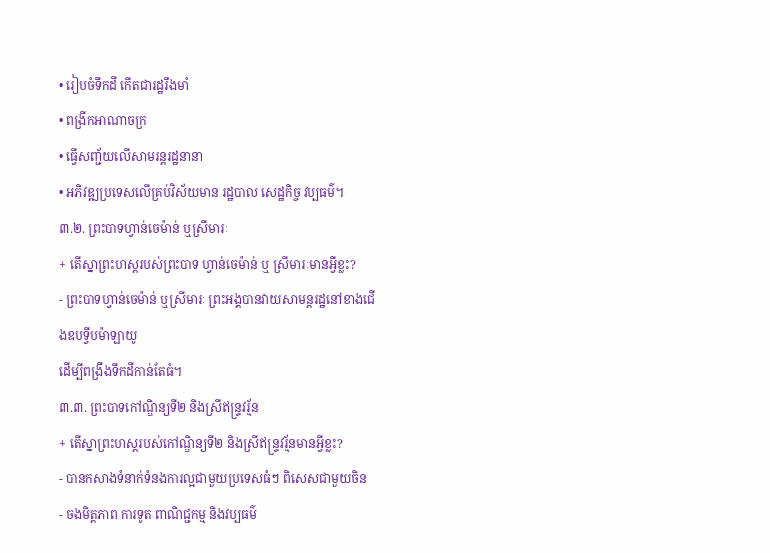• រៀបចំទឹកដី កើតជារដ្ឋរឹងមាំ
• ពង្រីកអាណាចក្រ
• ធ្វើសញ្ជ័យលើសាមរន្តរដ្ឋនានា
• អភិវឌ្ឍប្រទេសលើគ្រប់វិស័យមាន រដ្ឋបាល សេដ្ឋកិច្ច វប្បធម៌។
៣.២. ព្រះបាទហ្វាន់ចេម៉ាន់ ឬស្រីមារៈ
+ តើស្នាព្រះហស្តរបស់ព្រះបាទ ហ្វាន់ចេម៉ាន់ ឬ ស្រីមារៈមានអ្វីខ្លះ?
- ព្រះបាទហ្វាន់ចេម៉ាន់ ឬស្រីមារៈ ព្រះអង្គបានវាយសាមន្តរដ្ឋនៅខាងជើងឧបទ្វីបម៉ាឡាយូ
ដើម្បីពង្រឹងទឹកដីកាន់តែធំ។
៣.៣. ព្រះបាទកៅណ្ឌិន្យទី២ និងស្រីឥន្ទ្រវរ្ម័ន
+ តើស្នាព្រះហស្តរបស់កៅណ្ឌិន្យទី២ និងស្រីឥន្ទ្រវរ្ម័នមានអ្វីខ្លះ?
- បានកសាងទំនាក់ទំនងការល្អជាមួយប្រទេសធំៗ ពិសេសជាមួយចិន
- ចងមិត្តភាព ការទូត ពាណិជ្ជកម្ម និងវប្បធម៌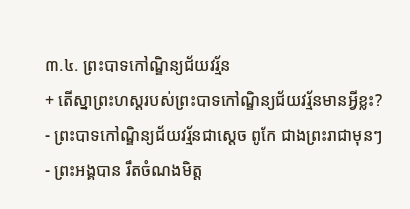៣.៤. ព្រះបាទកៅណ្ឌិន្យជ័យវរ្ម័ន
+ តើស្នាព្រះហស្តរបស់ព្រះបាទកៅណ្ឌិន្យជ័យវរ្ម័នមានអ្វីខ្លះ?
- ព្រះបាទកៅណ្ឌិន្យជ័យវរ្ម័នជាស្ដេច ពូកែ ជាងព្រះរាជាមុនៗ
- ព្រះអង្គបាន រឹតចំណងមិត្ត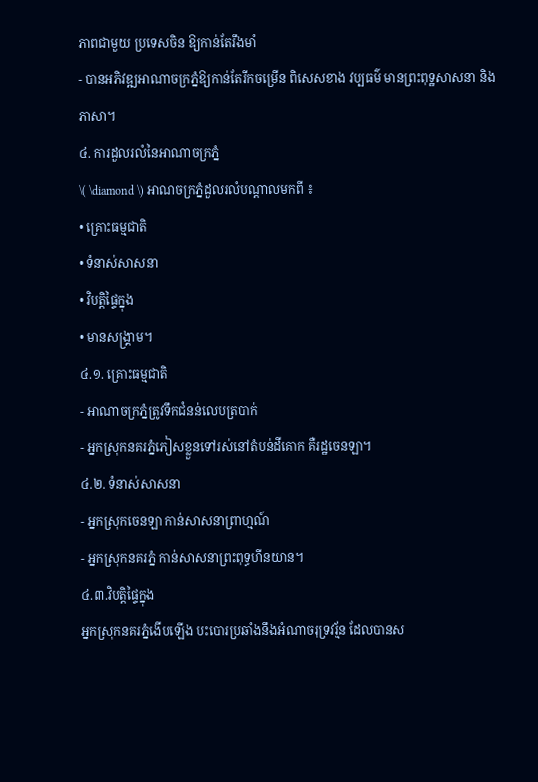ភាពជាមួយ ប្រទេសចិន ឱ្យកាន់តែរឹងមាំ
- បានអភិវឌ្ឍអាណាចក្រភ្នំឱ្យកាន់តែរីកចម្រើន ពិសេសខាង វប្បធម៌ មានព្រះពុទ្ឋសាសនា និង ភាសា។
៤. ការដួលរលំនៃអាណាចក្រភ្នំ
\( \diamond \) អាណចក្រភ្នំដួលរលំបណ្តាលមកពី ៖
• គ្រោះធម្មជាតិ
• ទំនាស់សាសនា
• វិបត្តិផ្ទៃក្នុង
• មានសង្គ្រាម។
៤.១. គ្រោះធម្មជាតិ
- អាណាចក្រភ្នំត្រូវទឹកជំនន់លេបត្របាក់
- អ្នកស្រុកនគរភ្នំភៀសខ្លួនទៅរស់នៅតំបន់ដីគោក គឺរដ្ឋចេនឡា។
៤.២. ទំនាស់សាសនា
- អ្នកស្រុកចេនឡា កាន់សាសនាព្រាហ្មណ៍
- អ្នកស្រុកនគរភ្នំ កាន់សាសនាព្រះពុទ្ធហីនយាន។
៤.៣.វិបត្តិផ្ទៃក្នុង
អ្នកស្រុកនគរភ្នំងើបឡើង បះបោរប្រឆាំងនឹងអំណាចរុទ្រវរ្ម័ន ដែលបានស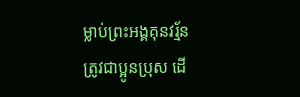ម្លាប់ព្រះអង្គគុនវរ្ម័ន
ត្រូវជាប្អូនប្រុស ដើ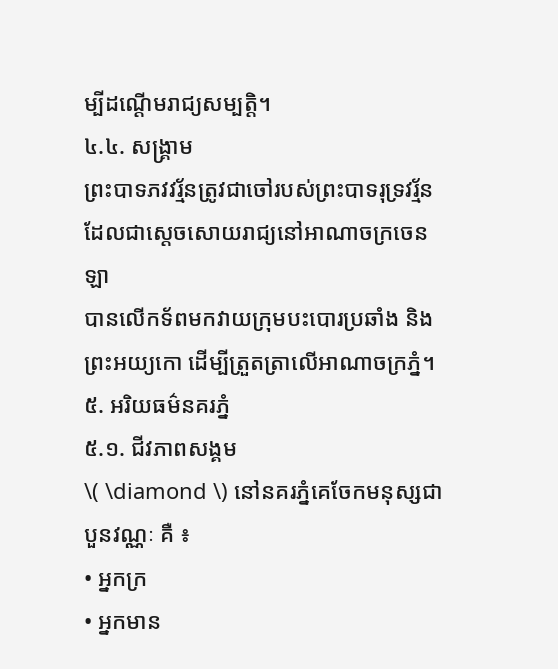ម្បីដណ្តើមរាជ្យសម្បត្តិ។
៤.៤. សង្គ្រាម
ព្រះបាទភវវរ្ម័នត្រូវជាចៅរបស់ព្រះបាទរុទ្រវរ្ម័ន ដែលជាស្តេចសោយរាជ្យនៅអាណាចក្រចេនឡា
បានលើកទ័ពមកវាយក្រុមបះបោរប្រឆាំង និងព្រះអយ្យកោ ដើម្បីត្រួតត្រាលើអាណាចក្រភ្នំ។
៥. អរិយធម៌នគរភ្នំ
៥.១. ជីវភាពសង្គម
\( \diamond \) នៅនគរភ្នំគេចែកមនុស្សជាបួនវណ្ណៈ គឺ ៖
• អ្នកក្រ
• អ្នកមាន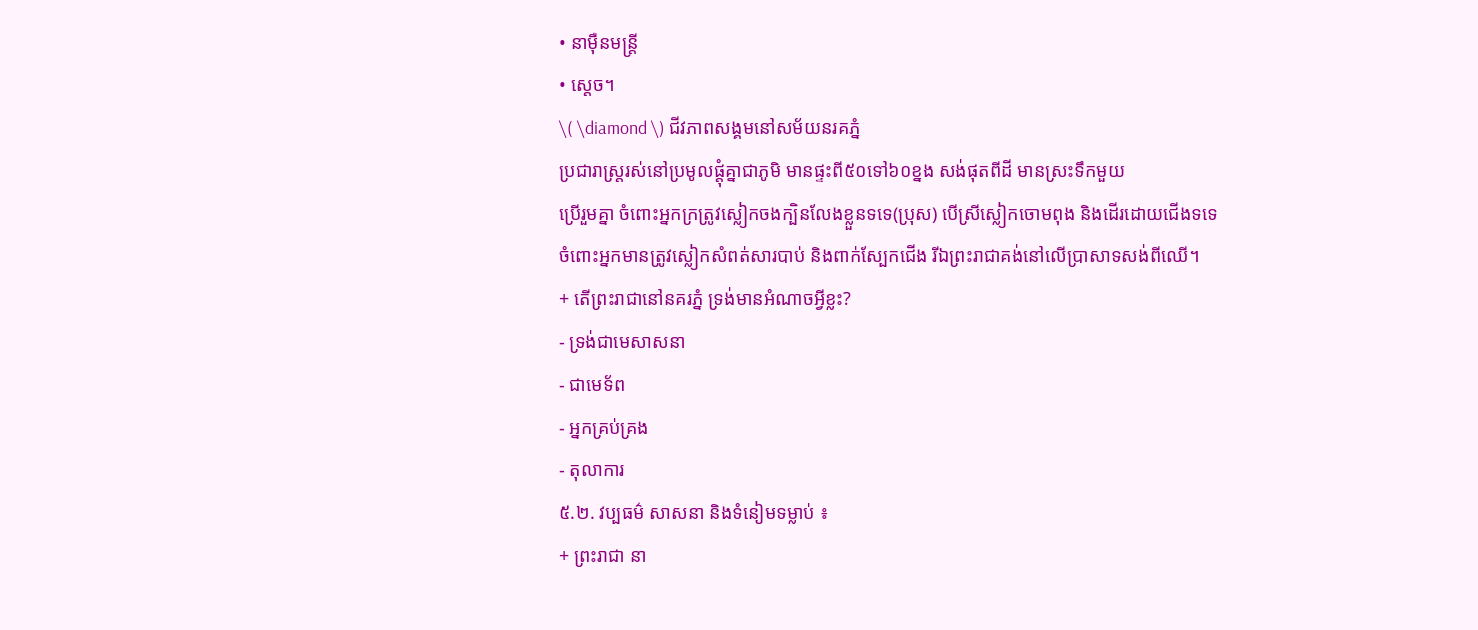• នាម៉ឺនមន្ត្រី
• ស្តេច។
\( \diamond \) ជីវភាពសង្គមនៅសម័យនរគភ្នំ
ប្រជារាស្រ្តរស់នៅប្រមូលផ្តុំគ្នាជាភូមិ មានផ្ទះពី៥០ទៅ៦០ខ្នង សង់ផុតពីដី មានស្រះទឹកមួយ
ប្រើរួមគ្នា ចំពោះអ្នកក្រត្រូវស្លៀកចងក្បិនលែងខ្លួនទទេ(ប្រុស) បើស្រីស្លៀកចោមពុង និងដើរដោយជើងទទេ
ចំពោះអ្នកមានត្រូវស្លៀកសំពត់សារបាប់ និងពាក់ស្បែកជើង រីឯព្រះរាជាគង់នៅលើប្រាសាទសង់ពីឈើ។
+ តើព្រះរាជានៅនគរភ្នំ ទ្រង់មានអំណាចអ្វីខ្លះ?
- ទ្រង់ជាមេសាសនា
- ជាមេទ័ព
- អ្នកគ្រប់គ្រង
- តុលាការ
៥.២. វប្បធម៌ សាសនា និងទំនៀមទម្លាប់ ៖
+ ព្រះរាជា នា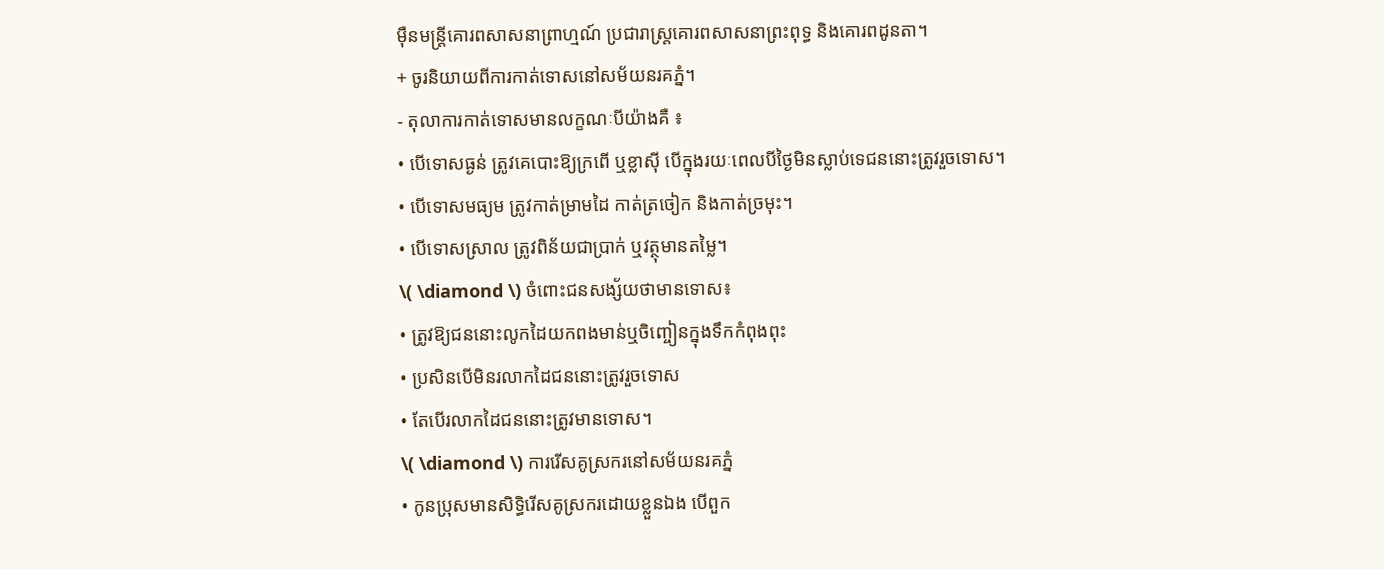ម៉ឺនមន្ត្រីគោរពសាសនាព្រាហ្មណ៍ ប្រជារាស្ត្រគោរពសាសនាព្រះពុទ្ធ និងគោរពដូនតា។
+ ចូរនិយាយពីការកាត់ទោសនៅសម័យនរគភ្នំ។
- តុលាការកាត់ទោសមានលក្ខណៈបីយ៉ាងគឺ ៖
• បើទោសធ្ងន់ ត្រូវគេបោះឱ្យក្រពើ ឬខ្លាស៊ី បើក្នុងរយៈពេលបីថ្ងៃមិនស្លាប់ទេជននោះត្រូវរួចទោស។
• បើទោសមធ្យម ត្រូវកាត់ម្រាមដៃ កាត់ត្រចៀក និងកាត់ច្រមុះ។
• បើទោសស្រាល ត្រូវពិន័យជាប្រាក់ ឬវត្ថុមានតម្លៃ។
\( \diamond \) ចំពោះជនសង្ស័យថាមានទោស៖
• ត្រូវឱ្យជននោះលូកដៃយកពងមាន់ឬចិញ្ចៀនក្នុងទឹកកំពុងពុះ
• ប្រសិនបើមិនរលាកដៃជននោះត្រូវរួចទោស
• តែបើរលាកដៃជននោះត្រូវមានទោស។
\( \diamond \) ការរើសគូស្រករនៅសម័យនរគភ្នំ
• កូនប្រុសមានសិទ្ធិរើសគូស្រករដោយខ្លួនឯង បើពួក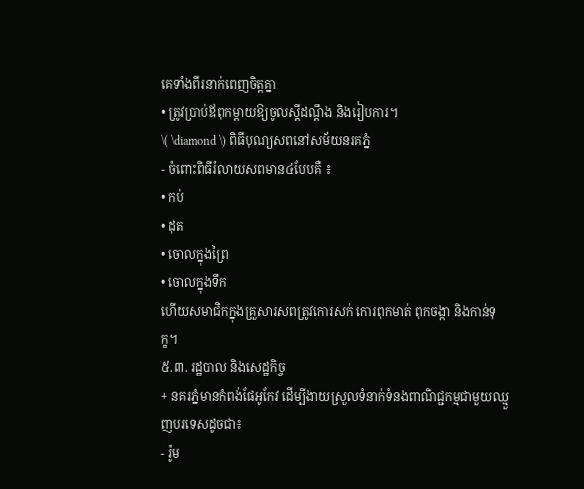គេទាំងពីរនាក់ពេញចិត្តគ្នា
• ត្រូវប្រាប់ឪពុកម្តាយឱ្យចូលស្តីដណ្តឹង និងរៀបការ។
\( \diamond \) ពិធីបុណ្យសពនៅសម័យនរគភ្នំ
- ចំពោះពិធីរំលាយសពមាន៤បែបគឺ ៖
• កប់
• ដុត
• ចោលក្នុងព្រៃ
• ចោលក្នុងទឹក
ហើយសមាជិកក្នុងគ្រួសារសពត្រូវកោរសក់ កោរពុកមាត់ ពុកចង្កា និងកាន់ទុក្ខ។
៥.៣. រដ្ឋបាល និងសេដ្ឋកិច្ច
+ នគរភ្នំមានកំពង់ផែអូកែវ ដើម្បីងាយស្រួលទំនាក់ទំនងពាណិជ្ជកម្មជាមួយឈ្មួញបរទេសដូចជា៖
- រ៉ូម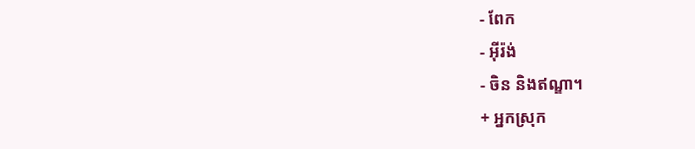- ពែក
- អ៊ីរ៉ង់
- ចិន និងឥណ្ឌា។
+ អ្នកស្រុក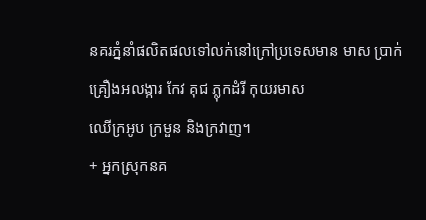នគរភ្នំនាំផលិតផលទៅលក់នៅក្រៅប្រទេសមាន មាស ប្រាក់ គ្រឿងអលង្ការ កែវ គុជ ភ្លុកដំរី កុយរមាស
ឈើក្រអូប ក្រមួន និងក្រវាញ។
+ អ្នកស្រុកនគ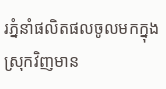រភ្នំនាំផលិតផលចូលមកក្នុងស្រុកវិញមាន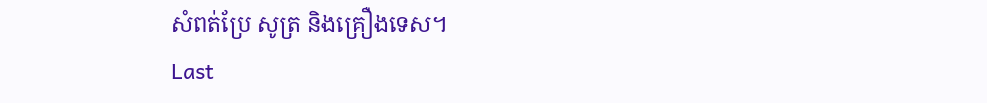សំពត់ប្រែ សូត្រ និងគ្រឿងទេស។
Last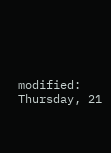modified: Thursday, 21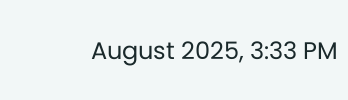August 2025, 3:33 PM